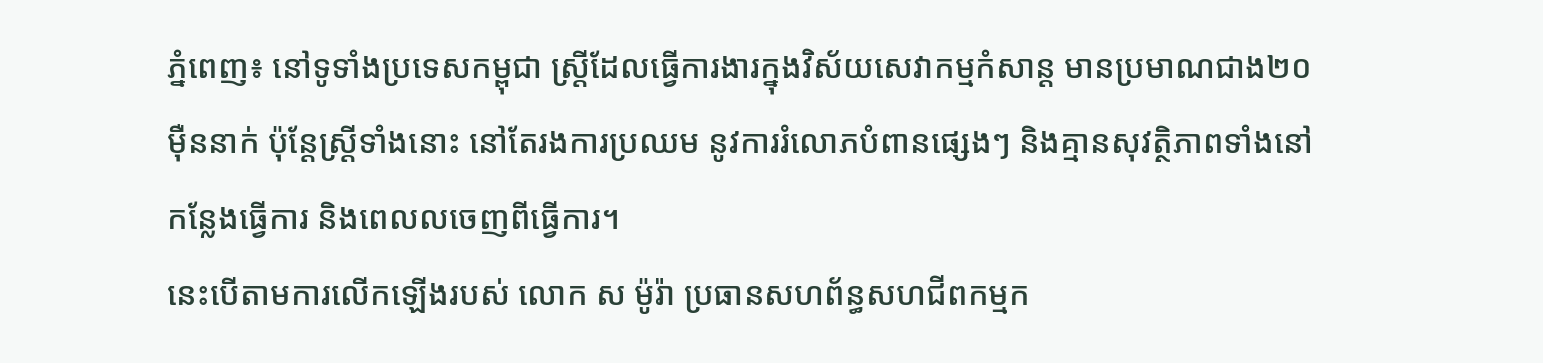ភ្នំពេញ៖ នៅទូទាំងប្រទេសកម្ពុជា ស្ត្រីដែលធ្វើការងារក្នុងវិស័យសេវាកម្មកំសាន្ត មានប្រមាណជាង២០ម៉ឺននាក់ ប៉ុន្តែស្ត្រីទាំងនោះ នៅតែរងការប្រឈម នូវការរំលោភបំពានផ្សេងៗ និងគ្មានសុវត្ថិភាពទាំងនៅកន្លែងធ្វើការ និងពេលលចេញពីធ្វើការ។
នេះបើតាមការលើកឡើងរបស់ លោក ស ម៉ូរ៉ា ប្រធានសហព័ន្ធសហជីពកម្មក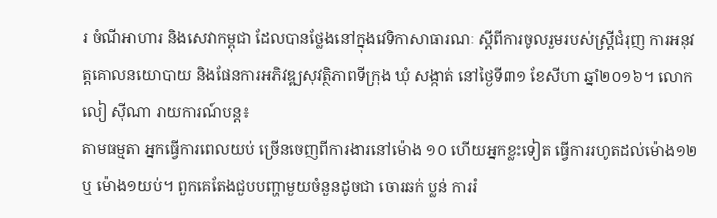រ ចំណីអាហារ និងសេវាកម្ពុជា ដែលបានថ្លែងនៅក្នុងវេទិកាសាធារណៈ ស្តីពីការចូលរួមរបស់ស្ត្រីជំរុញ ការអនុវត្តគោលនយោបាយ និងផែនការអភិវឌ្ឍសុវត្ថិភាពទីក្រុង ឃុំ សង្កាត់ នៅថ្ងៃទី៣១ ខែសីហា ឆ្នាំ២០១៦។ លោក លៀ ស៊ីណា រាយការណ៍បន្ត៖
តាមធម្មតា អ្នកធ្វើការពេលយប់ ច្រើនចេញពីការងារនៅម៉ោង ១០ ហើយអ្នកខ្លះទៀត ធ្វើការរហូតដល់ម៉ោង១២ ឬ ម៉ោង១យប់។ ពួកគេតែងជួបបញ្ហាមួយចំនួនដូចជា ចោរឆក់ ប្លន់ ការរំ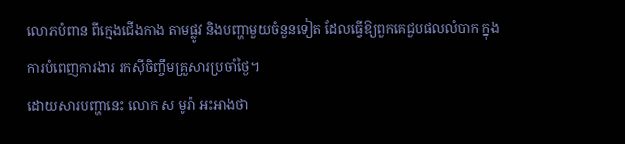លោភបំពាន ពីក្មេងជើងកាង តាមផ្លូវ និងបញ្ហាមួយចំនួនទៀត ដែលធ្វើឱ្យពួកគេជួបផលលំបាក ក្នុងការបំពេញការងារ រកស៊ីចិញ្ចឹមគ្រួសារប្រចាំថ្ងៃ។
ដោយសារបញ្ហានេះ លោក ស មូរ៉ា អះអាងថា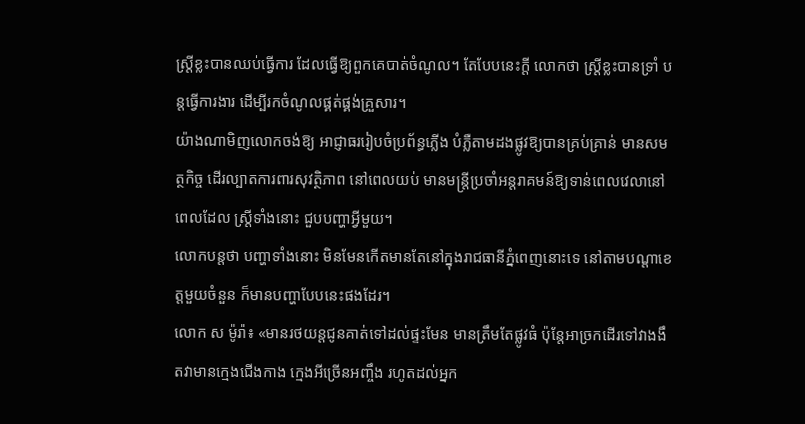ស្ត្រីខ្លះបានឈប់ធ្វើការ ដែលធ្វើឱ្យពួកគេបាត់ចំណូល។ តែបែបនេះក្តី លោកថា ស្ត្រីខ្លះបានទ្រាំ បន្តធ្វើការងារ ដើម្បីរកចំណូលផ្គត់ផ្គង់គ្រួសារ។
យ៉ាងណាមិញលោកចង់ឱ្យ អាជ្ញាធររៀបចំប្រព័ន្ធភ្លើង បំភ្លឺតាមដងផ្លូវឱ្យបានគ្រប់គ្រាន់ មានសមត្ថកិច្ច ដើរល្បាតការពារសុវត្ថិភាព នៅពេលយប់ មានមន្ត្រីប្រចាំអន្តរាគមន៍ឱ្យទាន់ពេលវេលានៅពេលដែល ស្ត្រីទាំងនោះ ជួបបញ្ហាអ្វីមួយ។
លោកបន្តថា បញ្ហាទាំងនោះ មិនមែនកើតមានតែនៅក្នុងរាជធានីភ្នំពេញនោះទេ នៅតាមបណ្តាខេត្តមួយចំនួន ក៏មានបញ្ហាបែបនេះផងដែរ។
លោក ស ម៉ូរ៉ា៖ «មានរថយន្តជូនគាត់ទៅដល់ផ្ទះមែន មានត្រឹមតែផ្លូវធំ ប៉ុន្តែអាច្រកដើរទៅវាងងឹតវាមានក្មេងជើងកាង ក្មេងអីច្រើនអញ្ចឹង រហូតដល់អ្នក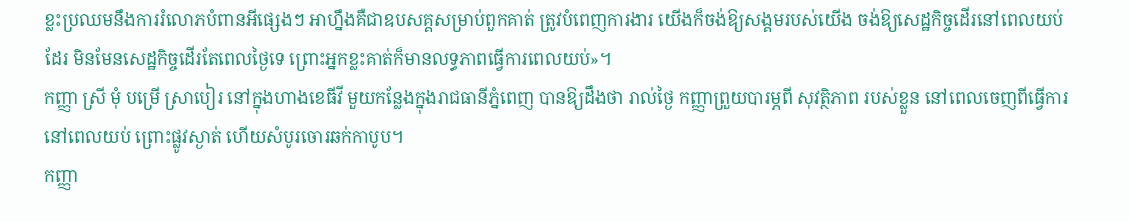ខ្លះប្រឈមនឹងការរំលោភបំពានអីផ្សេងៗ អាហ្នឹងគឺជាឧបសគ្គសម្រាប់ពួកគាត់ ត្រូវបំពេញការងារ យើងក៏ចង់ឱ្យសង្គមរបស់យើង ចង់ឱ្យសេដ្ឋកិច្ចដើរនៅពេលយប់ដែរ មិនមែនសេដ្ឋកិច្ចដើរតែពេលថ្ងៃទេ ព្រោះអ្នកខ្លះគាត់ក៏មានលទ្ធភាពធ្វើការពេលយប់»។
កញ្ញា ស្រី មុំ បម្រើ ស្រាបៀរ នៅក្នុងហាងខេធីវី មួយកន្លែងក្នុងរាជធានីភ្នំពេញ បានឱ្យដឹងថា រាល់ថ្ងៃ កញ្ញាព្រួយបារម្ភពី សុវត្ថិភាព របស់ខ្លួន នៅពេលចេញពីធ្វើការនៅពេលយប់ ព្រោះផ្លូវស្ងាត់ ហើយសំបូរចោរឆក់កាបូប។
កញ្ញា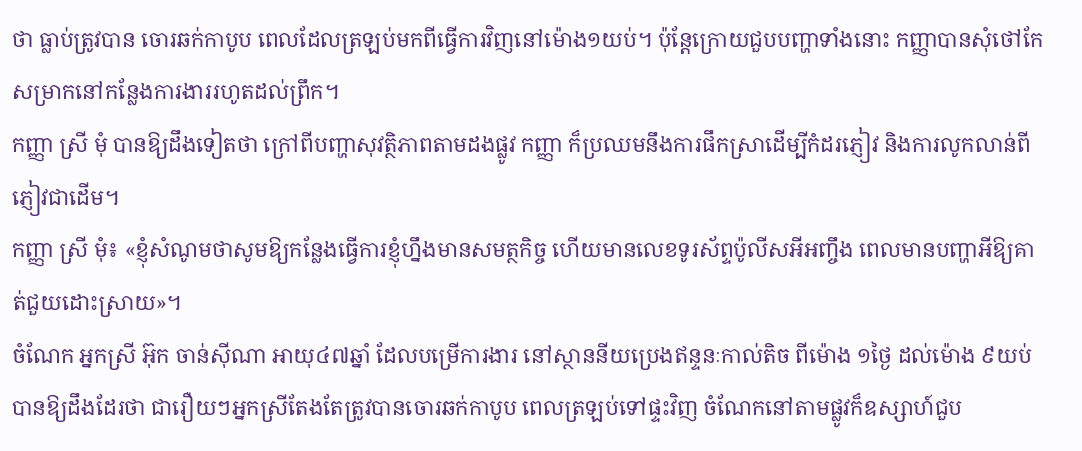ថា ធ្លាប់ត្រូវបាន ចោរឆក់កាបូប ពេលដែលត្រឡប់មកពីធ្វើការវិញនៅម៉ោង១យប់។ ប៉ុន្តែក្រោយជួបបញ្ហាទាំងនោះ កញ្ញាបានសុំថៅកែសម្រាកនៅកន្លែងការងាររហូតដល់ព្រឹក។
កញ្ញា ស្រី មុំ បានឱ្យដឹងទៀតថា ក្រៅពីបញ្ហាសុវត្ថិភាពតាមដងផ្លូវ កញ្ញា ក៏ប្រឈមនឹងការផឹកស្រាដើម្បីកំដរភ្ញៀវ និងការលូកលាន់ពីភ្ញៀវជាដើម។
កញ្ញា ស្រី មុំ៖ «ខ្ញុំសំណូមថាសូមឱ្យកន្លែងធ្វើការខ្ញុំហ្នឹងមានសមត្ថកិច្ច ហើយមានលេខទូរស័ព្ទប៉ូលីសអីអញ្ចឹង ពេលមានបញ្ហាអីឱ្យគាត់ជួយដោះស្រាយ»។
ចំណែក អ្នកស្រី អ៊ុក ចាន់ស៊ីណា អាយុ៤៧ឆ្នាំ ដែលបម្រើការងារ នៅស្ថាននីយប្រេងឥន្ទនៈកាល់តិច ពីម៉ោង ១ថ្ងៃ ដល់ម៉ោង ៩យប់ បានឱ្យដឹងដែរថា ជារឿយៗអ្នកស្រីតែងតែត្រូវបានចោរឆក់កាបូប ពេលត្រឡប់ទៅផ្ទះវិញ ចំណែកនៅតាមផ្លូវក៏ឧស្សាហ៍ជួប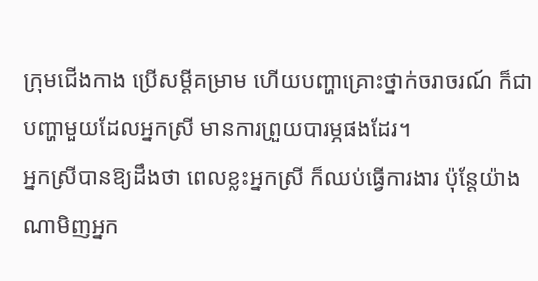ក្រុមជើងកាង ប្រើសម្តីគម្រាម ហើយបញ្ហាគ្រោះថ្នាក់ចរាចរណ៍ ក៏ជាបញ្ហាមួយដែលអ្នកស្រី មានការព្រួយបារម្ភផងដែរ។
អ្នកស្រីបានឱ្យដឹងថា ពេលខ្លះអ្នកស្រី ក៏ឈប់ធ្វើការងារ ប៉ុន្តែយ៉ាងណាមិញអ្នក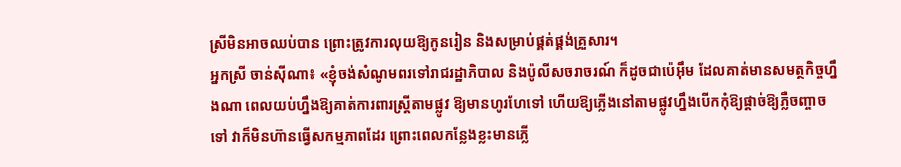ស្រីមិនអាចឈប់បាន ព្រោះត្រូវការលុយឱ្យកូនរៀន និងសម្រាប់ផ្គត់ផ្គង់គ្រួសារ។
អ្នកស្រី ចាន់ស៊ីណា៖ «ខ្ញុំចង់សំណូមពរទៅរាជរដ្ឋាភិបាល និងប៉ូលីសចរាចរណ៍ ក៏ដូចជាប៉េអ៊ឹម ដែលគាត់មានសមត្ថកិច្ចហ្នឹងណា ពេលយប់ហ្នឹងឱ្យគាត់ការពារស្ត្រីតាមផ្លូវ ឱ្យមានហូរហែទៅ ហើយឱ្យភ្លើងនៅតាមផ្លូវហ្នឹងបើកកុំឱ្យផ្តាច់ឱ្យភ្លឺចញ្ចាចទៅ វាក៏មិនហ៊ានធ្វើសកម្មភាពដែរ ព្រោះពេលកន្លែងខ្លះមានភ្លើ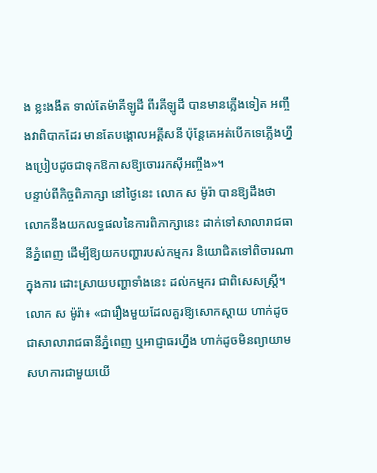ង ខ្លះងងឹត ទាល់តែម៉ាគីឡូដី ពីរគីឡូដី បានមានភ្លើងទៀត អញ្ចឹងវាពិបាកដែរ មានតែបង្គោលអគ្គីសនី ប៉ុន្តែគេអត់បើកទេភ្លើងហ្នឹងប្រៀបដូចជាទុកឱកាសឱ្យចោររកស៊ីអញ្ចឹង»។
បន្ទាប់ពីកិច្ចពិភាក្សា នៅថ្ងៃនេះ លោក ស ម៉ូរ៉ា បានឱ្យដឹងថា លោកនឹងយកលទ្ធផលនៃការពិភាក្សានេះ ដាក់ទៅសាលារាជធានីភ្នំពេញ ដើម្បីឱ្យយកបញ្ហារបស់កម្មករ និយោជិតទៅពិចារណាក្នុងការ ដោះស្រាយបញ្ហាទាំងនេះ ដល់កម្មករ ជាពិសេសស្ត្រី។
លោក ស ម៉ូរ៉ា៖ «ជារឿងមួយដែលគួរឱ្យសោកស្តាយ ហាក់ដូចជាសាលារាជធានីភ្នំពេញ ឬអាជ្ញាធរហ្នឹង ហាក់ដូចមិនព្យាយាមសហការជាមួយយើ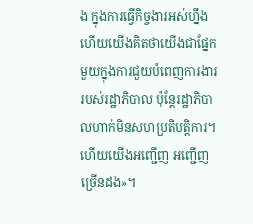ង ក្នុងការធ្វើកិច្ចងារអស់ហ្នឹង ហើយយើងគិតថាយើងជាផ្នែកមួយក្នុងការជួយបំពេញការងារ របស់រដ្ឋាភិបាល ប៉ុន្តែរដ្ឋាភិបាលហាក់មិនសហប្រតិបត្តិការ។ ហើយយើងអញ្ជើញ អញ្ជើញច្រើនដង»។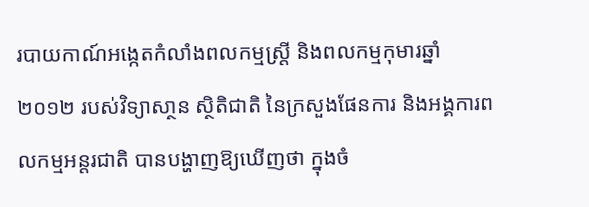របាយកាណ៍អង្កេតកំលាំងពលកម្មស្រី្ត និងពលកម្មកុមារឆ្នាំ ២០១២ របស់វិទ្យាសា្ថន ស្ថិតិជាតិ នៃក្រសួងផែនការ និងអង្គការពលកម្មអន្តរជាតិ បានបង្ហាញឱ្យឃើញថា ក្នុងចំ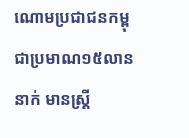ណោមប្រជាជនកម្ពុជាប្រមាណ១៥លាននាក់ មានស្ត្រី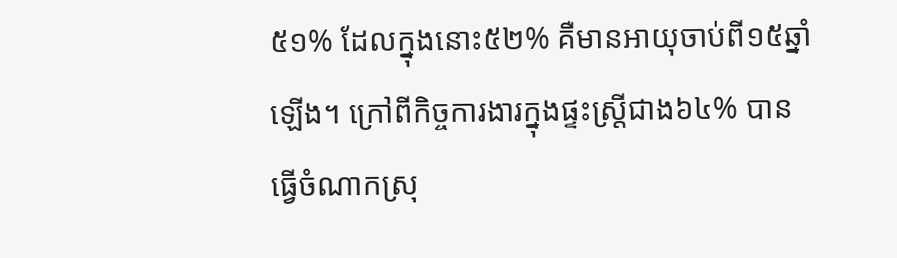៥១% ដែលក្នុងនោះ៥២% គឺមានអាយុចាប់ពី១៥ឆ្នាំឡើង។ ក្រៅពីកិច្ចការងារក្នុងផ្ទះស្ត្រីជាង៦៤% បានធ្វើចំណាកស្រុ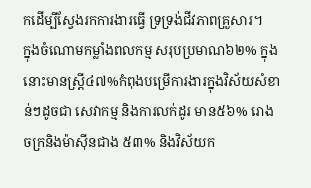កដើម្បីស្វែងរកការងារធ្វើ ទ្រទ្រង់ជីវភាពគ្រួសារ។
ក្នុងចំណោមកម្លាំងពលកម្ម សរុបប្រមាណ៦២% ក្នុងនោះមានស្ត្រី៤៧%កំពុងបម្រើការងារក្នុងវិស័យសំខាន់ៗដូចជា សេវាកម្ម និងការលក់ដូរ មាន៥៦% រោងចក្រនិងម៉ាស៊ីនជាង ៥៣% និងវិស័យក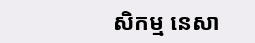សិកម្ម នេសា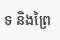ទ និងព្រៃ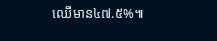ឈើមាន៤៧.៥%៕